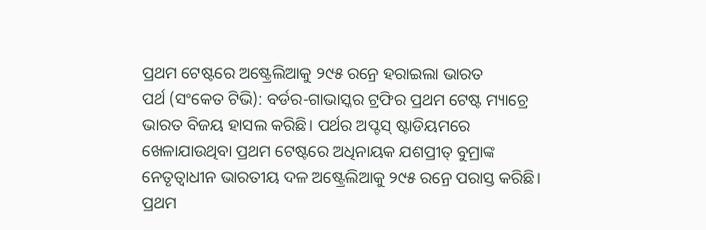ପ୍ରଥମ ଟେଷ୍ଟରେ ଅଷ୍ଟ୍ରେଲିଆକୁ ୨୯୫ ରନ୍ରେ ହରାଇଲା ଭାରତ
ପର୍ଥ (ସଂକେତ ଟିଭି): ବର୍ଡର-ଗାଭାସ୍କର ଟ୍ରଫିର ପ୍ରଥମ ଟେଷ୍ଟ ମ୍ୟାଚ୍ରେ ଭାରତ ବିଜୟ ହାସଲ କରିଛି। ପର୍ଥର ଅପ୍ଟସ୍ ଷ୍ଟାଡିୟମରେ ଖେଳାଯାଉଥିବା ପ୍ରଥମ ଟେଷ୍ଟରେ ଅଧିନାୟକ ଯଶପ୍ରୀତ୍ ବୁମ୍ରାଙ୍କ ନେତୃତ୍ବାଧୀନ ଭାରତୀୟ ଦଳ ଅଷ୍ଟ୍ରେଲିଆକୁ ୨୯୫ ରନ୍ରେ ପରାସ୍ତ କରିଛି।
ପ୍ରଥମ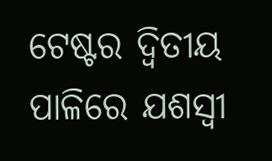ଟେଷ୍ଟର ଦ୍ବିତୀୟ ପାଳିରେ ଯଶସ୍ୱୀ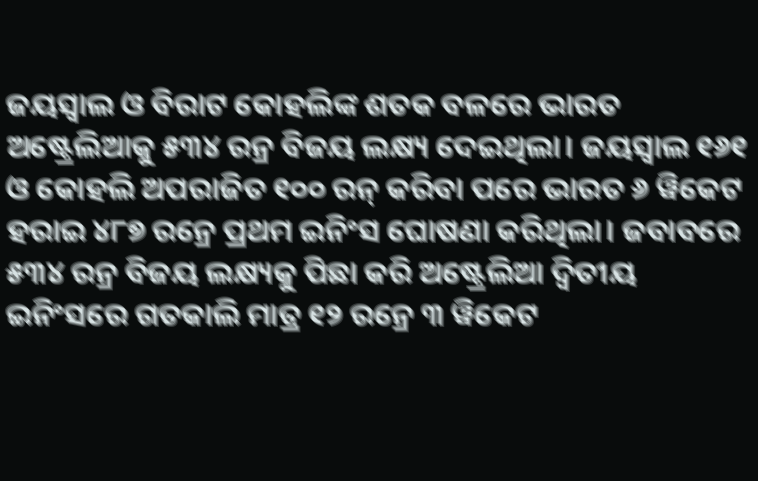ଜୟସ୍ୱାଲ ଓ ବିରାଟ କୋହଲିଙ୍କ ଶତକ ବଳରେ ଭାରତ ଅଷ୍ଟ୍ରେଲିଆକୁ ୫୩୪ ରନ୍ର ବିଜୟ ଲକ୍ଷ୍ୟ ଦେଇଥିଲା। ଜୟସ୍ୱାଲ ୧୬୧ ଓ କୋହଲି ଅପରାଜିତ ୧୦୦ ରନ୍ କରିବା ପରେ ଭାରତ ୬ ୱିକେଟ ହରାଇ ୪୮୭ ରନ୍ରେ ପ୍ରଥମ ଇନିଂସ ଘୋଷଣା କରିଥିଲା। ଜବାବରେ ୫୩୪ ରନ୍ର ବିଜୟ ଲକ୍ଷ୍ୟକୁ ପିଛା କରି ଅଷ୍ଟ୍ରେଲିଆ ଦ୍ୱିତୀୟ ଇନିଂସରେ ଗତକାଲି ମାତ୍ର ୧୨ ରନ୍ରେ ୩ ୱିକେଟ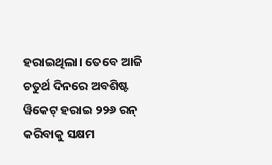ହରାଇଥିଲା। ତେବେ ଆଜି ଚତୁର୍ଥ ଦିନରେ ଅବଶିଷ୍ଟ ୱିକେଟ୍ ହରାଇ ୨୨୬ ରନ୍ କରିବାକୁ ସକ୍ଷମ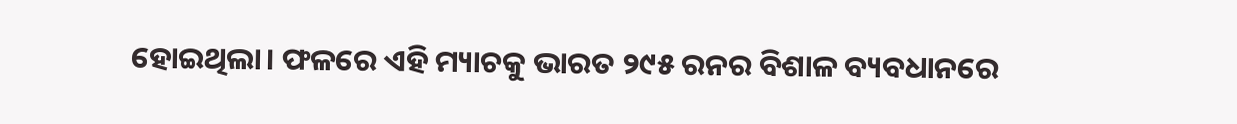ହୋଇଥିଲା। ଫଳରେ ଏହି ମ୍ୟାଚକୁ ଭାରତ ୨୯୫ ରନର ବିଶାଳ ବ୍ୟବଧାନରେ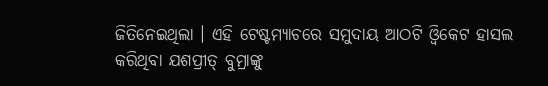ଜିତିନେଇଥିଲା । ଏହି ଟେଷ୍ଟମ୍ୟାଚରେ ସମୁଦାୟ ଆଠଟି ଓ୍ବିକେଟ ହାସଲ କରିଥିବା ଯଶପ୍ରୀତ୍ ବୁମ୍ରାଙ୍କୁ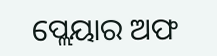ପ୍ଲେୟାର ଅଫ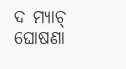ଦ ମ୍ୟାଚ୍ ଘୋଷଣା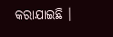କରାଯାଇଛି ।